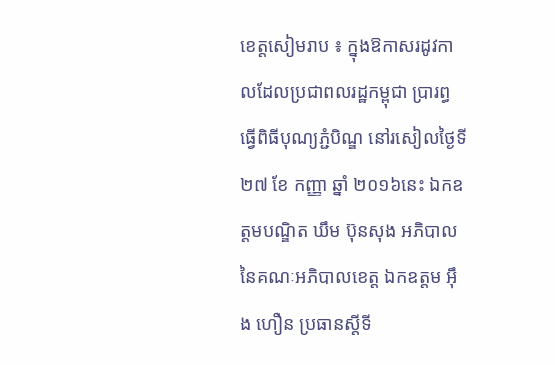ខេត្តសៀមរាប ៖ ក្នុងឱកាសរដូវកាលដែលប្រជាពលរដ្ឋកម្ពុជា ប្រារព្ធធ្វើពិធីបុណ្យភ្ជំបិណ្ឌ នៅរសៀលថ្ងៃទី ២៧ ខែ កញ្ញា ឆ្នាំ ២០១៦នេះ ឯកឧត្តមបណ្ឌិត ឃឹម ប៊ុនសុង អភិបាលនៃគណៈអភិបាលខេត្ត ឯកឧត្តម អ៊ឹង ហឿន ប្រធានស្តីទី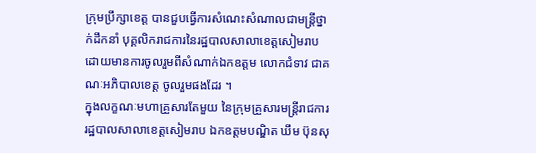ក្រុមប្រឹក្សាខេត្ត បានជួបធ្វើការសំណេះសំណាលជាមន្ត្រីថ្នាក់ដឹកនាំ បុគ្គលិករាជការនៃរដ្ឋបាលសាលាខេត្តសៀមរាប ដោយមានការចូលរួមពីសំណាក់ឯកឧត្តម លោកជំទាវ ជាគណៈអភិបាលខេត្ត ចូលរួមផងដែរ ។
ក្នុងលក្ខណៈមហាគ្រួសារតែមួយ នៃក្រុមគ្រួសារមន្ត្រីរាជការរដ្ឋបាលសាលាខេត្តសៀមរាប ឯកឧត្តមបណ្ឌិត ឃឹម ប៊ុនសុ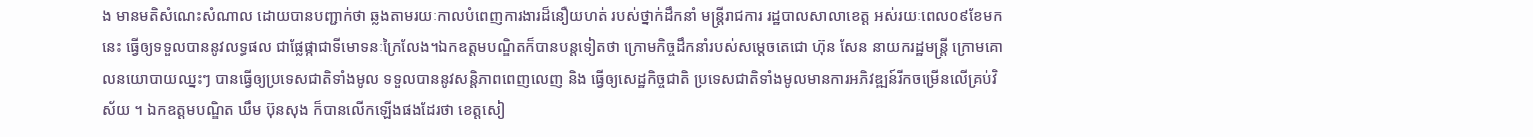ង មានមតិសំណេះសំណាល ដោយបានបញ្ជាក់ថា ឆ្លងតាមរយៈកាលបំពេញការងារដ៏នឿយហត់ របស់ថ្នាក់ដឹកនាំ មន្ត្រីរាជការ រដ្ឋបាលសាលាខេត្ត អស់រយៈពេល០៩ខែមកនេះ ធ្វើឲ្យទទួលបាននូវលទ្ធផល ជាផ្លែផ្កាជាទីមោទនៈក្រៃលែង។ឯកឧត្តមបណ្ឌិតក៏បានបន្តទៀតថា ក្រោមកិច្ចដឹកនាំរបស់សម្តេចតេជោ ហ៊ុន សែន នាយករដ្ឋមន្ត្រី ក្រោមគោលនយោបាយឈ្នះៗ បានធ្វើឲ្យប្រទេសជាតិទាំងមូល ទទួលបាននូវសន្តិភាពពេញលេញ និង ធ្វើឲ្យសេដ្ឋកិច្ចជាតិ ប្រទេសជាតិទាំងមូលមានការអភិវឌ្ឍន៍រីកចម្រើនលើគ្រប់វិស័យ ។ ឯកឧត្តមបណ្ឌិត ឃឹម ប៊ុនសុង ក៏បានលើកឡើងផងដែរថា ខេត្តសៀ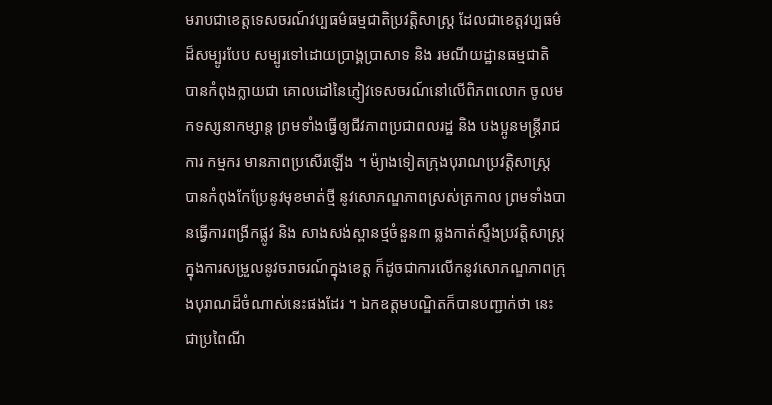មរាបជាខេត្តទេសចរណ៍វប្បធម៌ធម្មជាតិប្រវត្តិសាស្ត្រ ដែលជាខេត្តវប្បធម៌ដ៏សម្បូរបែប សម្បូរទៅដោយប្រាង្គប្រាសាទ និង រមណីយដ្ឋានធម្មជាតិ បានកំពុងក្លាយជា គោលដៅនៃភ្ញៀវទេសចរណ៍នៅលើពិភពលោក ចូលមកទស្សនាកម្សាន្ត ព្រមទាំងធ្វើឲ្យជីវភាពប្រជាពលរដ្ឋ និង បងប្អូនមន្ត្រីរាជការ កម្មករ មានភាពប្រសើរឡើង ។ ម៉្យាងទៀតក្រុងបុរាណប្រវត្តិសាស្ត្រ បានកំពុងកែប្រែនូវមុខមាត់ថ្មី នូវសោភណ្ឌភាពស្រស់ត្រកាល ព្រមទាំងបានធ្វើការពង្រីកផ្លូវ និង សាងសង់ស្ពានថ្មចំនួន៣ ឆ្លងកាត់ស្ទឹងប្រវត្តិសាស្ត្រ ក្នុងការសម្រួលនូវចរាចរណ៍ក្នុងខេត្ត ក៏ដូចជាការលើកនូវសោភណ្ឌភាពក្រុងបុរាណដ៏ចំណាស់នេះផងដែរ ។ ឯកឧត្តមបណ្ឌិតក៏បានបញ្ជាក់ថា នេះជាប្រពៃណី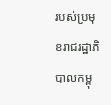របស់ប្រមុខរាជរដ្ឋាភិបាលកម្ពុ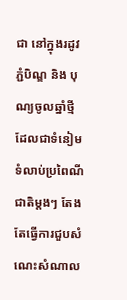ជា នៅក្នុងរដូវភ្ជំបិណ្ឌ និង បុណ្យចូលឆ្នាំថ្មី ដែលជាទំនៀមទំលាប់ប្រពៃណីជាតិម្តងៗ តែងតែធ្វើការជួបសំណេះសំណាល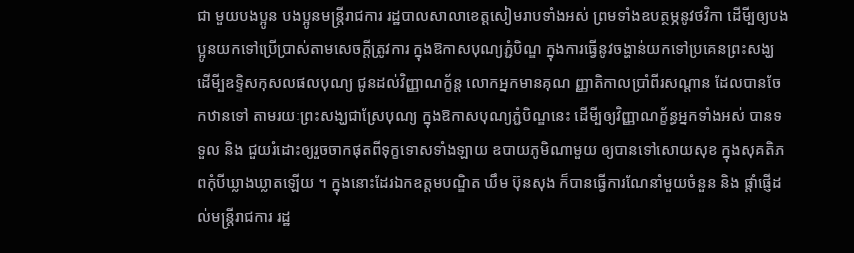ជា មួយបងប្អូន បងប្អូនមន្ត្រីរាជការ រដ្ឋបាលសាលាខេត្តសៀមរាបទាំងអស់ ព្រមទាំងឧបត្ថម្ភនូវថវិកា ដើមី្បឲ្យបងប្អូនយកទៅប្រើប្រាស់តាមសេចក្តីត្រូវការ ក្នុងឱកាសបុណ្យភ្ជំបិណ្ឌ ក្នុងការធ្វើនូវចង្ហាន់យកទៅប្រគេនព្រះសង្ឃ ដើមី្បឧទិ្ទសកុសលផលបុណ្យ ជូនដល់វិញ្ញាណក្ខ័ន្ត លោកអ្នកមានគុណ ញ្ញាតិកាលប្រាំពីរសណ្តាន ដែលបានចែកឋានទៅ តាមរយៈព្រះសង្ឃជាស្រែបុណ្យ ក្នុងឱកាសបុណ្យភ្ជំបិណ្ឌនេះ ដើមី្បឲ្យវិញ្ញាណក្ខ័ន្ធអ្នកទាំងអស់ បានទទួល និង ជួយរំដោះឲ្យរួចចាកផុតពីទុក្ខទោសទាំងឡាយ ឧបាយភូមិណាមួយ ឲ្យបានទៅសោយសុខ ក្នុងសុគតិភពកុំបីឃ្លាងឃ្លាតឡើយ ។ ក្នុងនោះដែរឯកឧត្តមបណ្ឌិត ឃឹម ប៊ុនសុង ក៏បានធ្វើការណែនាំមួយចំនួន និង ផ្តាំផ្ញើដល់មន្ត្រីរាជការ រដ្ឋ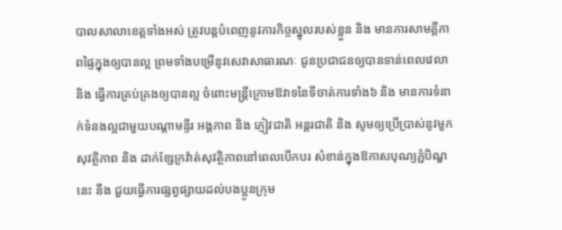បាលសាលាខេត្តទាំងអស់ ត្រូវបន្តបំពេញនូវភារកិច្ចស្នូលរបស់ខ្លួន និង មានការសាមគ្គីភាពផ្ទៃក្នុងឲ្យបានល្អ ព្រមទាំងបម្រើនូវសេវាសាធារណៈ ជូនប្រជាជនឲ្យបានទាន់ពេលវេលា និង ធ្វើការគ្រប់គ្រងឲ្យបានល្អ ចំពោះមន្ត្រីក្រោមឱវាទនៃទីចាត់ការទាំង៦ និង មានការទំនាក់ទំនងល្អជាមួយបណ្តាមន្ទីរ អង្គភាព និង ភ្ញៀវជាតិ អន្តរជាតិ និង សូមឲ្យប្រើប្រាស់នូវមួកសុវត្ថិភាព និង ដាក់ខ្សែក្រវ៉ាត់សុវត្ថិភាពនៅពេលបើកបរ សំខាន់ក្នុងឱកាសបុណ្យភ្ជំបិណ្ឌនេះ នឹង ជួយធ្វើការផ្សព្វផ្សាយដល់បងប្អូនក្រុម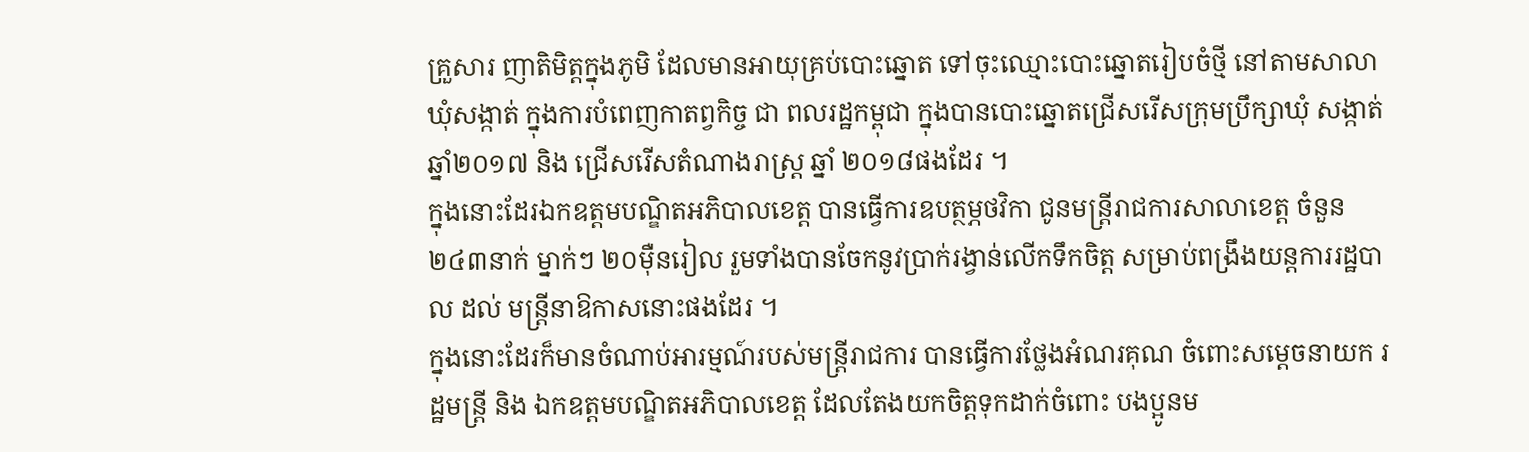គ្រួសារ ញាតិមិត្តក្នុងភូមិ ដែលមានអាយុគ្រប់បោះឆ្នោត ទៅចុះឈ្មោះបោះឆ្នោតរៀបចំថី្ម នៅតាមសាលាឃុំសង្កាត់ ក្នុងការបំពេញកាតព្វកិច្ច ជា ពលរដ្ឋកម្ពុជា ក្នុងបានបោះឆ្នោតជ្រើសរើសក្រុមប្រឹក្សាឃុំ សង្កាត់ ឆ្នាំ២០១៧ និង ជ្រើសរើសតំណាងរាស្ត្រ ឆ្នាំ ២០១៨ផងដែរ ។
ក្នុងនោះដែរឯកឧត្តមបណ្ឌិតអភិបាលខេត្ត បានធ្វើការឧបត្ថម្ភថវិកា ជូនមន្ត្រីរាជការសាលាខេត្ត ចំនួន ២៤៣នាក់ ម្នាក់ៗ ២០ម៉ឺនរៀល រួមទាំងបានចែកនូវប្រាក់រង្វាន់លើកទឹកចិត្ត សម្រាប់ពង្រឹងយន្តការរដ្ឋបាល ដល់ មន្ត្រីនាឱកាសនោះផងដែរ ។
ក្នុងនោះដែរក៏មានចំណាប់អារម្មណ៍របស់មន្ត្រីរាជការ បានធ្វើការថ្លែងអំណរគុណ ចំពោះសម្តេចនាយក រដ្ឋមន្ត្រី និង ឯកឧត្តមបណ្ឌិតអភិបាលខេត្ត ដែលតែងយកចិត្តទុកដាក់ចំពោះ បងប្អូនម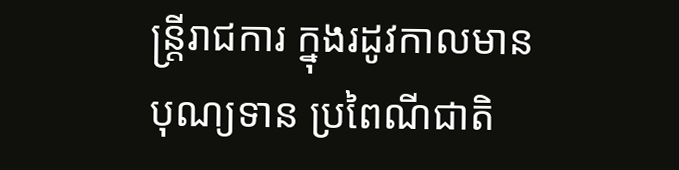ន្ត្រីរាជការ ក្នុងរដូវកាលមាន បុណ្យទាន ប្រពៃណីជាតិ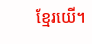ខ្មែរយើ។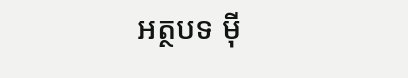អត្ថបទ ម៉ី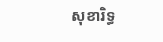សុខារិទ្ធ